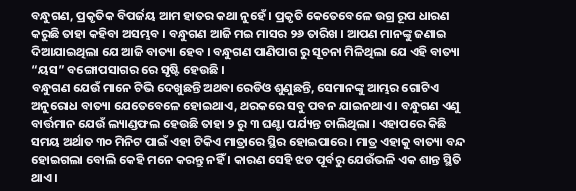ବନ୍ଧୁଗଣ, ପ୍ରକୃତିକ ବିପର୍ଜୟ ଆମ ହାତର କଥା ନୁହେଁ । ପ୍ରକୃତି କେତେବେଳେ ଉଗ୍ର ରୂପ ଧାରଣ କରୁଛି ତାହା କହିବା ଅସମ୍ଭବ । ବନ୍ଧୁଗଣ ଆଜି ମଇ ମାସର ୨୬ ତାରିଖ । ଆପଣ ମାନଙ୍କୁ ଜଣାଇ ଦିଆଯାଇଥିଲା ଯେ ଆଜି ବାତ୍ୟା ହେବ । ବନ୍ଧୁଗଣ ପାଣିପାଗ ରୁ ସୂଚନା ମିଳିଥିଲା ଯେ ଏହି ବାତ୍ୟା “ୟସ” ବଙ୍ଗୋପସାଗର ରେ ସୃଷ୍ଟି ହେଉଛି ।
ବନ୍ଧୁଗଣ ଯେଉଁ ମାନେ ଟିଭି ଦେଖୁଛନ୍ତି ଅଥବା ରେଡିଓ ଶୁଣୁଛନ୍ତି, ସେମାନଙ୍କୁ ଆମ୍ଭର ଗୋଟିଏ ଅନୁରୋଧ ବାତ୍ୟା ଯେତେବେଳେ ହୋଇଥାଏ, ଥରକରେ ସବୁ ପବନ ଯାଇନଥାଏ । ବନ୍ଧୁଗଣ ଏଣୁ ବାର୍ତ୍ତମାନ ଯେଉଁ ଲ୍ୟାଣ୍ଡଫଲ ହେଉଛି ତାହା ୨ ରୁ ୩ ଘଣ୍ଟା ପର୍ଯ୍ୟନ୍ତ ଚାଲିଥିଲା । ଏହାପରେ କିଛି ସମୟ ଅର୍ଥାତ ୩୦ ମିନିଟ ପାଇଁ ଏହା ଟିକିଏ ମାତ୍ରାରେ ସ୍ଥିର ହୋଇପାରେ । ମାତ୍ର ଏହାକୁ ବାତ୍ୟା ବନ୍ଦ ହୋଇଗଲା ବୋଲି କେହି ମନେ କରନ୍ତୁ ନହିଁ । କାରଣ ସେହି ଝଡ ପୂର୍ବରୁ ଯେଉଁଭଳି ଏକ ଶାନ୍ତ ସ୍ଥିତି ଥାଏ ।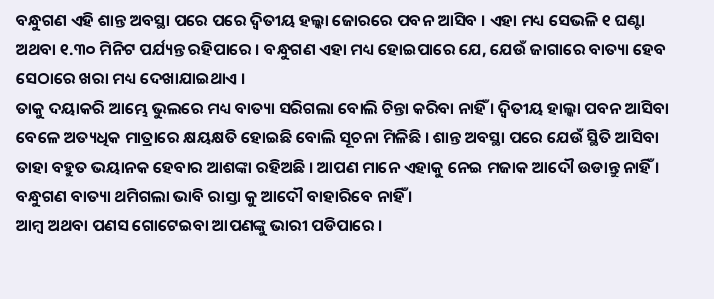ବନ୍ଧୁଗଣ ଏହି ଶାନ୍ତ ଅବସ୍ଥା ପରେ ପରେ ଦ୍ଵିତୀୟ ହଲ୍କା ଜୋରରେ ପବନ ଆସିବ । ଏହା ମଧ୍ୟ ସେଭଳି ୧ ଘଣ୍ଟା ଅଥବା ୧.୩୦ ମିନିଟ ପର୍ଯ୍ୟନ୍ତ ରହିପାରେ । ବନ୍ଧୁଗଣ ଏହା ମଧ୍ୟ ହୋଇପାରେ ଯେ, ଯେଉଁ ଜାଗାରେ ବାତ୍ୟା ହେବ ସେଠାରେ ଖରା ମଧ୍ୟ ଦେଖାଯାଇଥାଏ ।
ତାକୁ ଦୟାକରି ଆମ୍ଭେ ଭୁଲରେ ମଧ୍ୟ ବାତ୍ୟା ସରିଗଲା ବୋଲି ଚିନ୍ତା କରିବା ନାହିଁ । ଦ୍ଵିତୀୟ ହାଲ୍କା ପବନ ଆସିବା ବେଳେ ଅତ୍ୟଧିକ ମାତ୍ରାରେ କ୍ଷୟକ୍ଷତି ହୋଇଛି ବୋଲି ସୂଚନା ମିଳିଛି । ଶାନ୍ତ ଅବସ୍ଥା ପରେ ଯେଉଁ ସ୍ଥିତି ଆସିବା ତାହା ବହୁତ ଭୟାନକ ହେବାର ଆଶଙ୍କା ରହିଅଛି । ଆପଣ ମାନେ ଏହାକୁ ନେଇ ମଜାକ ଆଦୌ ଉଡାନ୍ତୁ ନାହିଁ । ବନ୍ଧୁଗଣ ବାତ୍ୟା ଥମିଗଲା ଭାବି ରାସ୍ତା କୁ ଆଦୌ ବାହାରିବେ ନାହିଁ ।
ଆମ୍ବ ଅଥବା ପଣସ ଗୋଟେଇବା ଆପଣଙ୍କୁ ଭାରୀ ପଡିପାରେ ।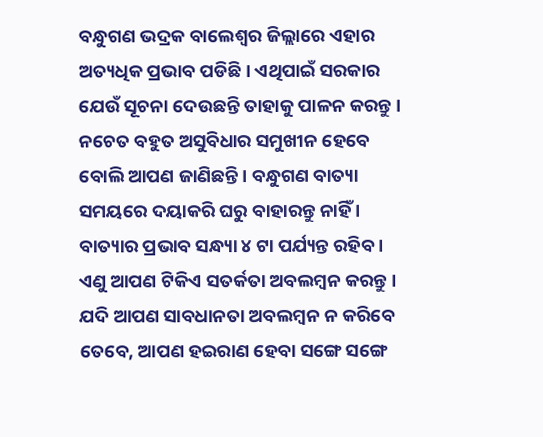ବନ୍ଧୁଗଣ ଭଦ୍ରକ ବାଲେଶ୍ଵର ଜିଲ୍ଲାରେ ଏହାର ଅତ୍ୟଧିକ ପ୍ରଭାବ ପଡିଛି । ଏଥିପାଇଁ ସରକାର ଯେଉଁ ସୂଚନା ଦେଉଛନ୍ତି ତାହାକୁ ପାଳନ କରନ୍ତୁ । ନଚେତ ବହୁତ ଅସୁବିଧାର ସମୁଖୀନ ହେବେ ବୋଲି ଆପଣ ଜାଣିଛନ୍ତି । ବନ୍ଧୁଗଣ ବାତ୍ୟା ସମୟରେ ଦୟାକରି ଘରୁ ବାହାରନ୍ତୁ ନାହିଁ । ବାତ୍ୟାର ପ୍ରଭାବ ସନ୍ଧ୍ୟା ୪ ଟା ପର୍ଯ୍ୟନ୍ତ ରହିବ ।
ଏଣୁ ଆପଣ ଟିକିଏ ସତର୍କତା ଅବଲମ୍ବନ କରନ୍ତୁ । ଯଦି ଆପଣ ସାବଧାନତା ଅବଲମ୍ବନ ନ କରିବେ ତେବେ, ଆପଣ ହଇରାଣ ହେବା ସଙ୍ଗେ ସଙ୍ଗେ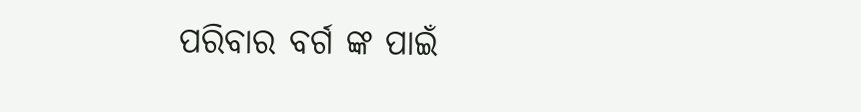ପରିବାର ବର୍ଗ ଙ୍କ ପାଇଁ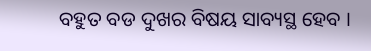ବହୁତ ବଡ ଦୁଖର ବିଷୟ ସାବ୍ୟସ୍ଥ ହେବ ।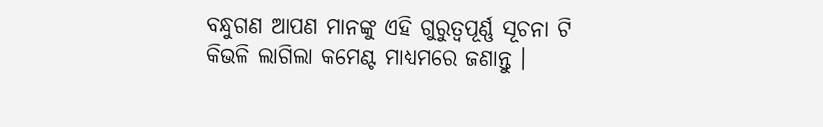ବନ୍ଧୁଗଣ ଆପଣ ମାନଙ୍କୁ ଏହି ଗୁରୁତ୍ୱପୂର୍ଣ୍ଣ ସୂଚନା ଟି କିଭଳି ଲାଗିଲା କମେଣ୍ଟ ମାଧ୍ୟମରେ ଜଣାନ୍ତୁ ।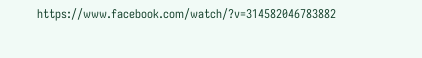https://www.facebook.com/watch/?v=314582046783882